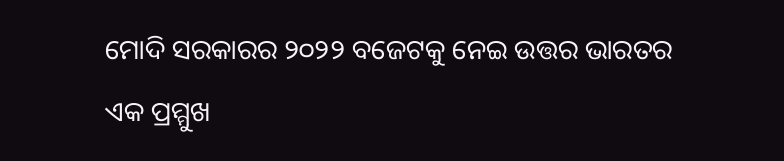ମୋଦି ସରକାରର ୨୦୨୨ ବଜେଟକୁ ନେଇ ଉତ୍ତର ଭାରତର ଏକ ପ୍ରମ୍ମୁଖ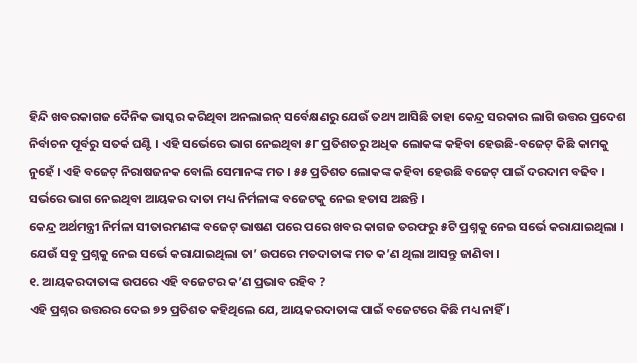ହିନ୍ଦି ଖବରକାଗଜ ଦୈନିକ ଭାସ୍କର କରିଥିବା ଅନଲାଇନ୍ ସର୍ବେକ୍ଷଣରୁ ଯେଉଁ ତଥ୍ୟ ଆସିଛି ତାହା କେନ୍ଦ୍ର ସରକାର ଲାଗି ଉତ୍ତର ପ୍ରଦେଶ ନିର୍ବାଚନ ପୂର୍ବରୁ ସତର୍କ ଘଣ୍ଟି । ଏହି ସର୍ଭେରେ ଭାଗ ନେଇଥିବା ୫୮ ପ୍ରତିଶତରୁ ଅଧିକ ଲୋକଙ୍କ କହିବା ହେଉଛି-ବଜେଟ୍ କିଛି କାମକୁ ନୁହେଁ । ଏହି ବଜେଟ୍ ନିରାଷଜନକ ବୋଲି ସେମାନଙ୍କ ମତ । ୫୫ ପ୍ରତିଶତ ଲୋକଙ୍କ କହିବା ହେଉଛି ବଜେଟ୍ ପାଇଁ ଦରଦାମ ବଢିବ । ସର୍ଭରେ ଭାଗ ନେଇଥିବା ଆୟକର ଦାତା ମଧ୍ୟ ନିର୍ମଳାଙ୍କ ବଜେଟକୁ ନେଇ ହତାସ ଅଛନ୍ତି ।
କେନ୍ଦ୍ର ଅର୍ଥମନ୍ତ୍ରୀ ନିର୍ମଳା ସୀତାରମଣଙ୍କ ବଜେଟ୍ ଭାଷଣ ପରେ ପରେ ଖବର କାଗଜ ତରଫରୁ ୫ଟି ପ୍ରଶ୍ନକୁ ନେଇ ସର୍ଭେ କରାଯାଇଥିଲା । ଯେଉଁ ସବୁ ପ୍ରଶ୍ନକୁ ନେଇ ସର୍ଭେ କରାଯାଇଥିଲା ତା’ ଉପରେ ମତଦାତାଙ୍କ ମତ କ’ଣ ଥିଲା ଆସନ୍ତୁ ଜାଣିବା ।
୧. ଆୟକରଦାତାଙ୍କ ଉପରେ ଏହି ବଜେଟର କ’ଣ ପ୍ରଭାବ ରହିବ ?
ଏହି ପ୍ରଶ୍ନର ଉତ୍ତରର ଦେଇ ୭୨ ପ୍ରତିଶତ କହିଥିଲେ ଯେ, ଆୟକରଦାତାଙ୍କ ପାଇଁ ବଜେଟରେ କିଛି ମଧ୍ୟ ନାହିଁ ।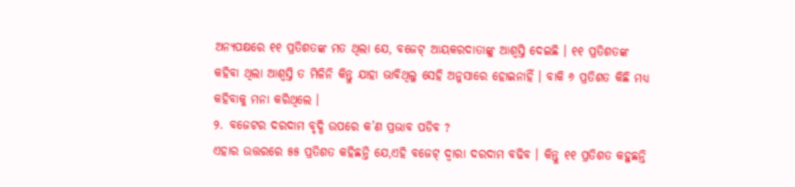ଅନ୍ୟପକ୍ଷରେ ୧୧ ପ୍ରତିଶତଙ୍କ ମତ ଥିଲା ଯେ, ବଜେଟ୍ ଆୟକରଦାତାଙ୍କୁ ଆଶ୍ୱସ୍ତି ଦେଇଛି । ୧୧ ପ୍ରତିଶତଙ୍କ କହିବା ଥିଲା ଆଶ୍ୱସ୍ତି ତ ମିଳିନି କିନ୍ତୁ ଯାହା ଭାବିଥିଲୁ ସେହି ଅନୁସାରେ ହୋଇନାହିଁ । ବାକି ୬ ପ୍ରତିଶତ କିଛି ମଧ୍ୟ କହିବାକୁ ମନା କରିଥିଲେ ।
୨. ବଜେଟର ଦରଦାମ ବୃଦ୍ଧି ଉପରେ କ’ଣ ପ୍ରଭାବ ପଡିବ ?
ଏହାର ଉତ୍ତରରେ ୫୫ ପ୍ରତିଶତ କହିଛନ୍ତି ଯେ,ଏହି ବଜେଟ୍ ଦ୍ୱାରା ଦରଦାମ ବଢିବ । କିନ୍ତୁ ୧୧ ପ୍ରତିଶତ କହୁଛନ୍ତି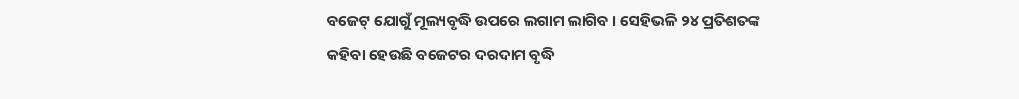ବଜେଟ୍ ଯୋଗୁଁ ମୂଲ୍ୟବୃଦ୍ଧି ଉପରେ ଲଗାମ ଲାଗିବ । ସେହିଭଳି ୨୪ ପ୍ରତିଶତଙ୍କ କହିବା ହେଉଛି ବଜେଟର ଦରଦାମ ବୃଦ୍ଧି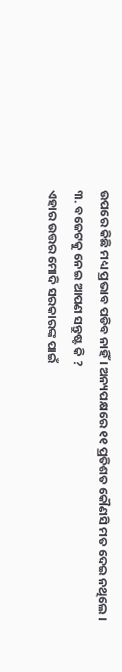ଉପରେ କିଛି ମଧ୍ୟ ପ୍ରଭାବ ପଡିବ ନାହିଁ । ଅନ୍ୟପକ୍ଷରେ ୧୧ ପ୍ରତିଶତ କୌଣସି ମତ ଦେଇ ନଥିଲେ ।
୩. ବଜେଟକୁ ନେଇ ଆପଣ ସନ୍ତୁଷ୍ଟ କି ?
ଏହାର ଉତ୍ତର ମୋଦି ସରକାରଙ୍କ ପାଇଁ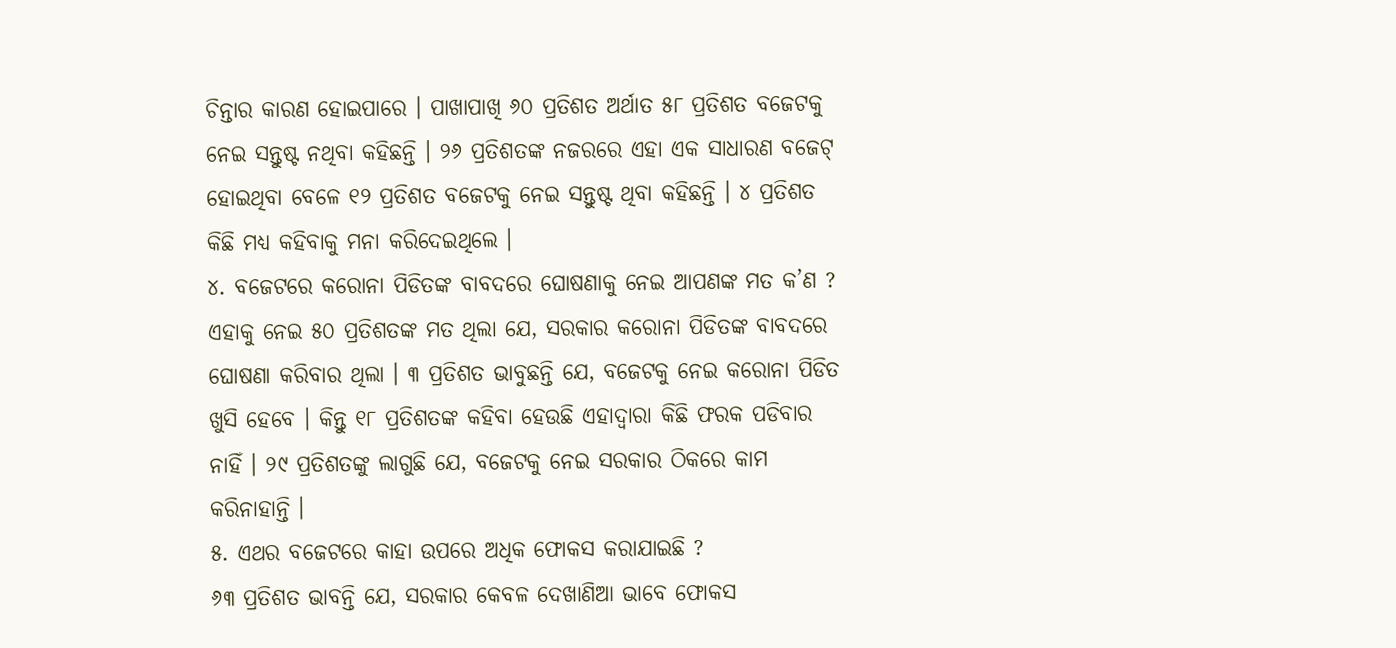ଚିନ୍ତାର କାରଣ ହୋଇପାରେ । ପାଖାପାଖି ୬୦ ପ୍ରତିଶତ ଅର୍ଥାତ ୫୮ ପ୍ରତିଶତ ବଜେଟକୁ ନେଇ ସନ୍ତୁଷ୍ଟ ନଥିବା କହିଛନ୍ତି । ୨୬ ପ୍ରତିଶତଙ୍କ ନଜରରେ ଏହା ଏକ ସାଧାରଣ ବଜେଟ୍ ହୋଇଥିବା ବେଳେ ୧୨ ପ୍ରତିଶତ ବଜେଟକୁ ନେଇ ସନ୍ତୁଷ୍ଟ ଥିବା କହିଛନ୍ତି । ୪ ପ୍ରତିଶତ କିଛି ମଧ୍ୟ କହିବାକୁ ମନା କରିଦେଇଥିଲେ ।
୪. ବଜେଟରେ କରୋନା ପିଡିତଙ୍କ ବାବଦରେ ଘୋଷଣାକୁ ନେଇ ଆପଣଙ୍କ ମତ କ’ଣ ?
ଏହାକୁ ନେଇ ୫୦ ପ୍ରତିଶତଙ୍କ ମତ ଥିଲା ଯେ, ସରକାର କରୋନା ପିଡିତଙ୍କ ବାବଦରେ ଘୋଷଣା କରିବାର ଥିଲା । ୩ ପ୍ରତିଶତ ଭାବୁଛନ୍ତି ଯେ, ବଜେଟକୁ ନେଇ କରୋନା ପିଡିତ ଖୁସି ହେବେ । କିନ୍ତୁ ୧୮ ପ୍ରତିଶତଙ୍କ କହିବା ହେଉଛି ଏହାଦ୍ୱାରା କିଛି ଫରକ ପଡିବାର ନାହିଁ । ୨୯ ପ୍ରତିଶତଙ୍କୁ ଲାଗୁଛି ଯେ, ବଜେଟକୁ ନେଇ ସରକାର ଠିକରେ କାମ କରିନାହାନ୍ତି ।
୫. ଏଥର ବଜେଟରେ କାହା ଉପରେ ଅଧିକ ଫୋକସ କରାଯାଇଛି ?
୬୩ ପ୍ରତିଶତ ଭାବନ୍ତି ଯେ, ସରକାର କେବଳ ଦେଖାଣିଆ ଭାବେ ଫୋକସ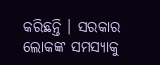କରିଛନ୍ତି । ସରକାର ଲୋକଙ୍କ ସମସ୍ୟାକୁ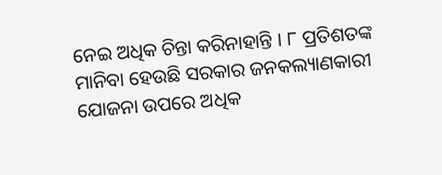ନେଇ ଅଧିକ ଚିନ୍ତା କରିନାହାନ୍ତି । ୮ ପ୍ରତିଶତଙ୍କ ମାନିବା ହେଉଛି ସରକାର ଜନକଲ୍ୟାଣକାରୀ ଯୋଜନା ଉପରେ ଅଧିକ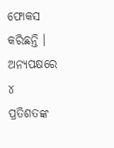ଫୋକସ କରିଛନ୍ତି । ଅନ୍ୟପକ୍ଷରେ ୪ ପ୍ରତିଶତଙ୍କ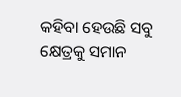କହିବା ହେଉଛି ସବୁ କ୍ଷେତ୍ରକୁ ସମାନ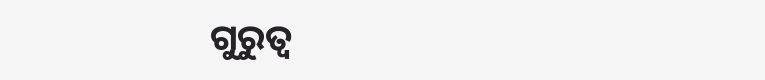ଗୁରୁତ୍ୱ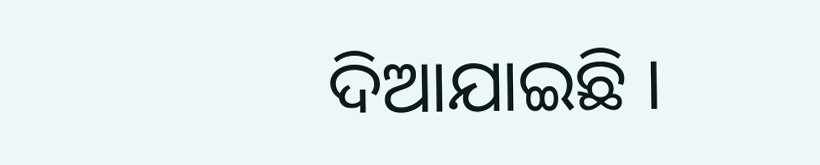ଦିଆଯାଇଛି ।